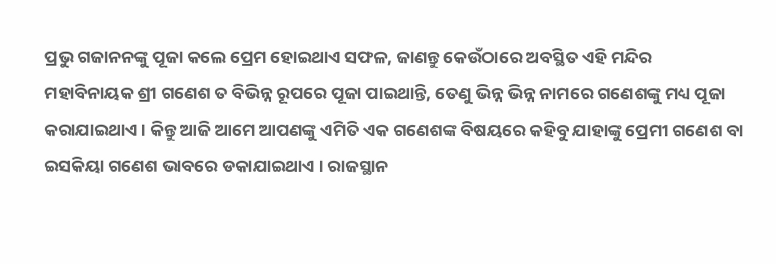ପ୍ରଭୁ ଗଜାନନଙ୍କୁ ପୂଜା କଲେ ପ୍ରେମ ହୋଇଥାଏ ସଫଳ, ଜାଣନ୍ତୁ କେଉଁଠାରେ ଅବସ୍ଥିତ ଏହି ମନ୍ଦିର
ମହାବିନାୟକ ଶ୍ରୀ ଗଣେଶ ତ ବିଭିନ୍ନ ରୂପରେ ପୂଜା ପାଇଥାନ୍ତି, ତେଣୁ ଭିନ୍ନ ଭିନ୍ନ ନାମରେ ଗଣେଶଙ୍କୁ ମଧ୍ୟ ପୂଜା କରାଯାଇଥାଏ । କିନ୍ତୁ ଆଜି ଆମେ ଆପଣଙ୍କୁ ଏମିତି ଏକ ଗଣେଶଙ୍କ ବିଷୟରେ କହିବୁ ଯାହାଙ୍କୁ ପ୍ରେମୀ ଗଣେଶ ବା ଇସକିୟା ଗଣେଶ ଭାବରେ ଡକାଯାଇଥାଏ । ରାଜସ୍ଥାନ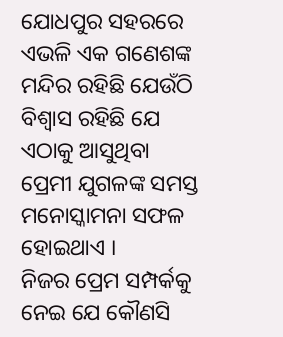ଯୋଧପୁର ସହରରେ ଏଭଳି ଏକ ଗଣେଶଙ୍କ ମନ୍ଦିର ରହିଛି ଯେଉଁଠି ବିଶ୍ୱାସ ରହିଛି ଯେ ଏଠାକୁ ଆସୁଥିବା ପ୍ରେମୀ ଯୁଗଳଙ୍କ ସମସ୍ତ ମନୋସ୍କାମନା ସଫଳ ହୋଇଥାଏ ।
ନିଜର ପ୍ରେମ ସମ୍ପର୍କକୁ ନେଇ ଯେ କୌଣସି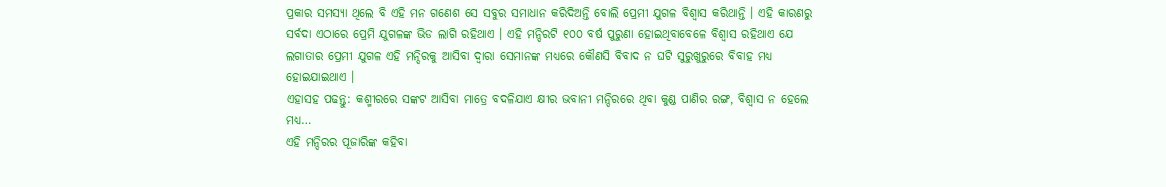ପ୍ରକାର ସମସ୍ୟା ଥିଲେ ବି ଏହି ମନ ଗଣେଶ ସେ ସବୁର ସମାଧାନ କରିଦିଅନ୍ତି ବୋଲି ପ୍ରେମୀ ଯୁଗଳ ବିଶ୍ୱାସ କରିଥାନ୍ତି । ଏହି କାରଣରୁ ସର୍ବଦା ଏଠାରେ ପ୍ରେମି ଯୁଗଳଙ୍କ ଭିଡ ଲାଗି ରହିଥାଏ । ଏହି ମନ୍ଦିରଟି ୧୦୦ ବର୍ଷ ପୁରୁଣା ହୋଇଥିବାବେଳେ ବିଶ୍ୱାସ ରହିଥାଏ ଯେ ଲଗାତାର ପ୍ରେମୀ ଯୁଗଳ ଏହି ମନ୍ଦିରକୁ ଆସିବା ଦ୍ୱାରା ସେମାନଙ୍କ ମଧ୍ୟରେ କୌଣସି ବିବାଦ ନ ଘଟି ସୁରୁଖୁରୁରେ ବିବାହ ମଧ୍ୟ ହୋଇଯାଇଥାଏ ।
ଏହାସହ ପଢନ୍ତୁ: କଶ୍ମୀରରେ ସଙ୍କଟ ଆସିବା ମାତ୍ରେ ବଦଳିଯାଏ କ୍ଷୀର ଭବାନୀ ମନ୍ଦିରରେ ଥିବା କୁଣ୍ଡ ପାଣିର ରଙ୍ଗ, ବିଶ୍ୱାସ ନ ହେଲେ ମଧ୍ୟ…
ଏହି ମନ୍ଦିରର ପୂଜାରିଙ୍କ କହିବା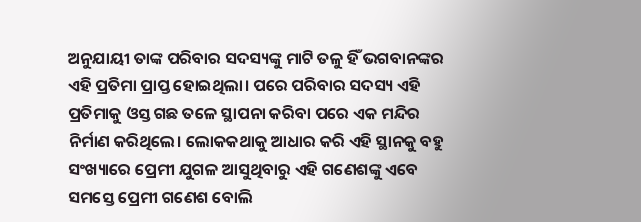ଅନୁଯାୟୀ ତାଙ୍କ ପରିବାର ସଦସ୍ୟଙ୍କୁ ମାଟି ତଳୁ ହିଁ ଭଗବାନଙ୍କର ଏହି ପ୍ରତିମା ପ୍ରାପ୍ତ ହୋଇଥିଲା। ପରେ ପରିବାର ସଦସ୍ୟ ଏହି ପ୍ରତିମାକୁ ଓସ୍ତ ଗଛ ତଳେ ସ୍ଥାପନା କରିବା ପରେ ଏକ ମନ୍ଦିର ନିର୍ମାଣ କରିଥିଲେ। ଲୋକକଥାକୁ ଆଧାର କରି ଏହି ସ୍ଥାନକୁ ବହୁ ସଂଖ୍ୟାରେ ପ୍ରେମୀ ଯୁଗଳ ଆସୁଥିବାରୁ ଏହି ଗଣେଶଙ୍କୁ ଏବେ ସମସ୍ତେ ପ୍ରେମୀ ଗଣେଶ ବୋଲି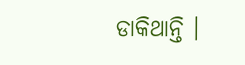ଡାକିଥାନ୍ତି ।